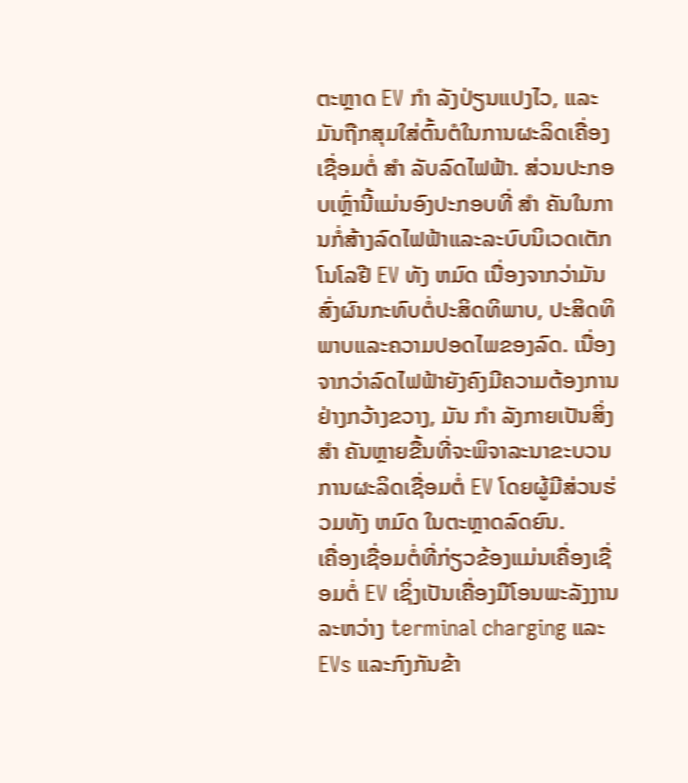ຕະຫຼາດ EV ກໍາ ລັງປ່ຽນແປງໄວ, ແລະມັນຖືກສຸມໃສ່ຕົ້ນຕໍໃນການຜະລິດເຄື່ອງເຊື່ອມຕໍ່ ສໍາ ລັບລົດໄຟຟ້າ. ສ່ວນປະກອບເຫຼົ່ານີ້ແມ່ນອົງປະກອບທີ່ ສໍາ ຄັນໃນການກໍ່ສ້າງລົດໄຟຟ້າແລະລະບົບນິເວດເຕັກໂນໂລຢີ EV ທັງ ຫມົດ ເນື່ອງຈາກວ່າມັນສົ່ງຜົນກະທົບຕໍ່ປະສິດທິພາບ, ປະສິດທິພາບແລະຄວາມປອດໄພຂອງລົດ. ເນື່ອງຈາກວ່າລົດໄຟຟ້າຍັງຄົງມີຄວາມຕ້ອງການຢ່າງກວ້າງຂວາງ, ມັນ ກໍາ ລັງກາຍເປັນສິ່ງ ສໍາ ຄັນຫຼາຍຂື້ນທີ່ຈະພິຈາລະນາຂະບວນການຜະລິດເຊື່ອມຕໍ່ EV ໂດຍຜູ້ມີສ່ວນຮ່ວມທັງ ຫມົດ ໃນຕະຫຼາດລົດຍົນ.
ເຄື່ອງເຊື່ອມຕໍ່ທີ່ກ່ຽວຂ້ອງແມ່ນເຄື່ອງເຊື່ອມຕໍ່ EV ເຊິ່ງເປັນເຄື່ອງມືໂອນພະລັງງານລະຫວ່າງ terminal charging ແລະ EVs ແລະກົງກັນຂ້າ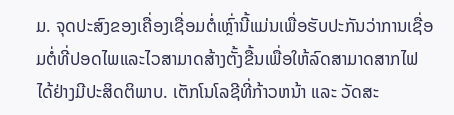ມ. ຈຸດປະສົງຂອງເຄື່ອງເຊື່ອມຕໍ່ເຫຼົ່ານີ້ແມ່ນເພື່ອຮັບປະກັນວ່າການເຊື່ອມຕໍ່ທີ່ປອດໄພແລະໄວສາມາດສ້າງຕັ້ງຂື້ນເພື່ອໃຫ້ລົດສາມາດສາກໄຟໄດ້ຢ່າງມີປະສິດຕິພາບ. ເຕັກໂນໂລຊີທີ່ກ້າວຫນ້າ ແລະ ວັດສະ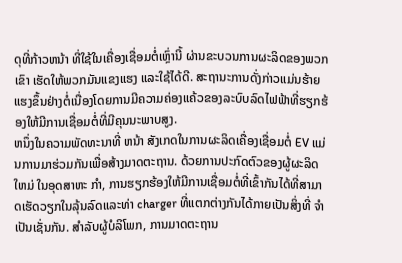ດຸທີ່ກ້າວຫນ້າ ທີ່ໃຊ້ໃນເຄື່ອງເຊື່ອມຕໍ່ເຫຼົ່ານີ້ ຜ່ານຂະບວນການຜະລິດຂອງພວກເຂົາ ເຮັດໃຫ້ພວກມັນແຂງແຮງ ແລະໃຊ້ໄດ້ດີ. ສະຖານະການດັ່ງກ່າວແມ່ນຮ້າຍແຮງຂຶ້ນຢ່າງຕໍ່ເນື່ອງໂດຍການມີຄວາມຄ່ອງແຄ້ວຂອງລະບົບລົດໄຟຟ້າທີ່ຮຽກຮ້ອງໃຫ້ມີການເຊື່ອມຕໍ່ທີ່ມີຄຸນນະພາບສູງ.
ຫນຶ່ງໃນຄວາມພັດທະນາທີ່ ຫນ້າ ສັງເກດໃນການຜະລິດເຄື່ອງເຊື່ອມຕໍ່ EV ແມ່ນການມາຮ່ວມກັນເພື່ອສ້າງມາດຕະຖານ. ດ້ວຍການປະກົດຕົວຂອງຜູ້ຜະລິດ ໃຫມ່ ໃນອຸດສາຫະ ກໍາ, ການຮຽກຮ້ອງໃຫ້ມີການເຊື່ອມຕໍ່ທີ່ເຂົ້າກັນໄດ້ທີ່ສາມາດເຮັດວຽກໃນລຸ້ນລົດແລະທ່າ charger ທີ່ແຕກຕ່າງກັນໄດ້ກາຍເປັນສິ່ງທີ່ ຈໍາ ເປັນເຊັ່ນກັນ. ສໍາລັບຜູ້ບໍລິໂພກ, ການມາດຕະຖານ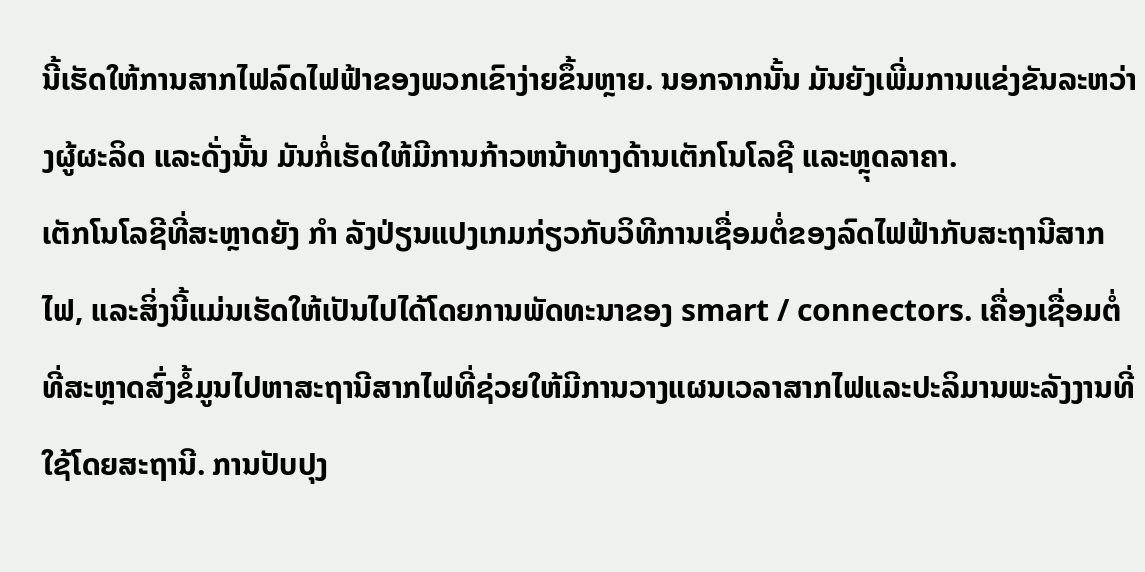ນີ້ເຮັດໃຫ້ການສາກໄຟລົດໄຟຟ້າຂອງພວກເຂົາງ່າຍຂຶ້ນຫຼາຍ. ນອກຈາກນັ້ນ ມັນຍັງເພີ່ມການແຂ່ງຂັນລະຫວ່າງຜູ້ຜະລິດ ແລະດັ່ງນັ້ນ ມັນກໍ່ເຮັດໃຫ້ມີການກ້າວຫນ້າທາງດ້ານເຕັກໂນໂລຊີ ແລະຫຼຸດລາຄາ.
ເຕັກໂນໂລຊີທີ່ສະຫຼາດຍັງ ກໍາ ລັງປ່ຽນແປງເກມກ່ຽວກັບວິທີການເຊື່ອມຕໍ່ຂອງລົດໄຟຟ້າກັບສະຖານີສາກໄຟ, ແລະສິ່ງນີ້ແມ່ນເຮັດໃຫ້ເປັນໄປໄດ້ໂດຍການພັດທະນາຂອງ smart / connectors. ເຄື່ອງເຊື່ອມຕໍ່ທີ່ສະຫຼາດສົ່ງຂໍ້ມູນໄປຫາສະຖານີສາກໄຟທີ່ຊ່ວຍໃຫ້ມີການວາງແຜນເວລາສາກໄຟແລະປະລິມານພະລັງງານທີ່ໃຊ້ໂດຍສະຖານີ. ການປັບປຸງ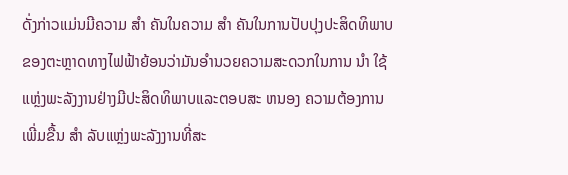ດັ່ງກ່າວແມ່ນມີຄວາມ ສໍາ ຄັນໃນຄວາມ ສໍາ ຄັນໃນການປັບປຸງປະສິດທິພາບຂອງຕະຫຼາດທາງໄຟຟ້າຍ້ອນວ່າມັນອໍານວຍຄວາມສະດວກໃນການ ນໍາ ໃຊ້ແຫຼ່ງພະລັງງານຢ່າງມີປະສິດທິພາບແລະຕອບສະ ຫນອງ ຄວາມຕ້ອງການເພີ່ມຂື້ນ ສໍາ ລັບແຫຼ່ງພະລັງງານທີ່ສະ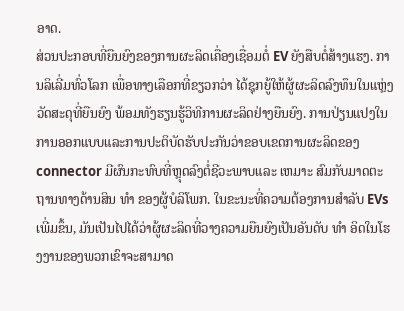ອາດ.
ສ່ວນປະກອບທີ່ຍືນຍົງຂອງການຜະລິດເຄື່ອງເຊື່ອມຕໍ່ EV ຍັງສືບຕໍ່ສ້າງແຮງ. ການລິເລີ່ມທົ່ວໂລກ ເພື່ອທາງເລືອກທີ່ຂຽວກວ່າ ໄດ້ຊຸກຍູ້ໃຫ້ຜູ້ຜະລິດລົງທຶນໃນແຫຼ່ງວັດສະດຸທີ່ຍືນຍົງ ພ້ອມທັງຮຽນຮູ້ວິທີການຜະລິດຢ່າງຍືນຍົງ. ການປ່ຽນແປງໃນການອອກແບບແລະການປະຕິບັດຮັບປະກັນວ່າຂອບເຂດການຜະລິດຂອງ connector ມີຜົນກະທົບທີ່ຫຼຸດລົງຕໍ່ຊີວະພາບແລະ ເຫມາະ ສົມກັບມາດຕະຖານທາງດ້ານສິນ ທໍາ ຂອງຜູ້ບໍລິໂພກ. ໃນຂະນະທີ່ຄວາມຕ້ອງການສໍາລັບ EVs ເພີ່ມຂຶ້ນ, ມັນເປັນໄປໄດ້ວ່າຜູ້ຜະລິດທີ່ວາງຄວາມຍືນຍົງເປັນອັນດັບ ທໍາ ອິດໃນໂຮງງານຂອງພວກເຂົາຈະສາມາດ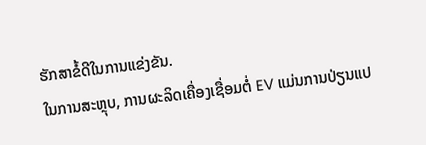ຮັກສາຂໍ້ດີໃນການແຂ່ງຂັນ.
ໃນການສະຫຼຸບ, ການຜະລິດເຄື່ອງເຊື່ອມຕໍ່ EV ແມ່ນການປ່ຽນແປ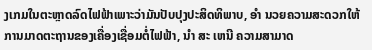ງເກມໃນຕະຫຼາດລົດໄຟຟ້າເພາະວ່າມັນປັບປຸງປະສິດທິພາບ, ອໍາ ນວຍຄວາມສະດວກໃຫ້ການມາດຕະຖານຂອງເຄື່ອງເຊື່ອມຕໍ່ໄຟຟ້າ, ນໍາ ສະ ເຫນີ ຄວາມສາມາດ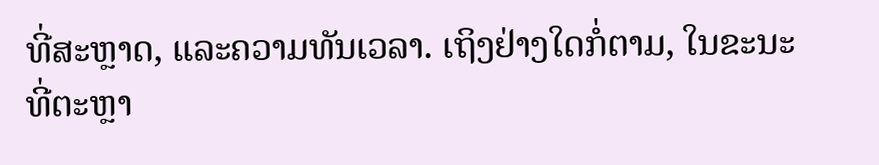ທີ່ສະຫຼາດ, ແລະຄວາມທັນເວລາ. ເຖິງຢ່າງໃດກໍ່ຕາມ, ໃນຂະນະທີ່ຕະຫຼາ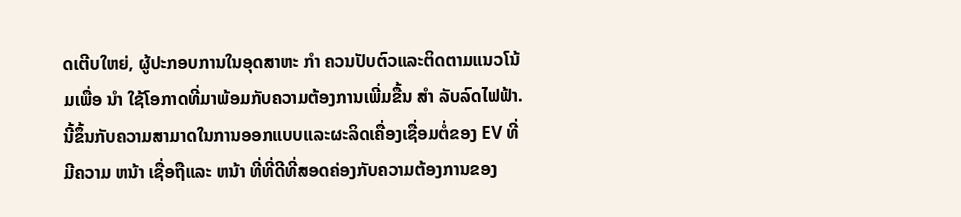ດເຕີບໃຫຍ່, ຜູ້ປະກອບການໃນອຸດສາຫະ ກໍາ ຄວນປັບຕົວແລະຕິດຕາມແນວໂນ້ມເພື່ອ ນໍາ ໃຊ້ໂອກາດທີ່ມາພ້ອມກັບຄວາມຕ້ອງການເພີ່ມຂື້ນ ສໍາ ລັບລົດໄຟຟ້າ. ນີ້ຂຶ້ນກັບຄວາມສາມາດໃນການອອກແບບແລະຜະລິດເຄື່ອງເຊື່ອມຕໍ່ຂອງ EV ທີ່ມີຄວາມ ຫນ້າ ເຊື່ອຖືແລະ ຫນ້າ ທີ່ທີ່ດີທີ່ສອດຄ່ອງກັບຄວາມຕ້ອງການຂອງ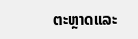ຕະຫຼາດແລະ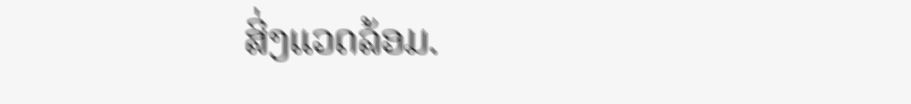ສິ່ງແວດລ້ອມ.